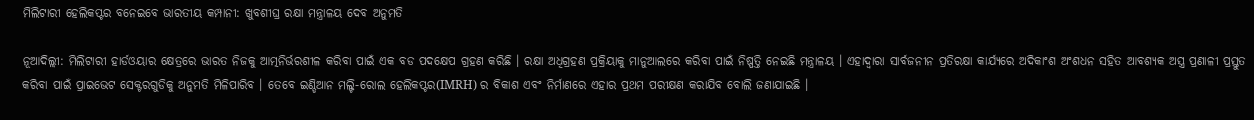ମିଲିଟାରୀ ହେଲିକପ୍ଟର ବନେଇବେ ଭାରତୀୟ କମ୍ପାନୀ: ଖୁବଶୀଘ୍ର ରକ୍ଷା ମନ୍ତ୍ରାଳୟ ଦେବ ଅନୁମତି

ନୂଆଦିଲ୍ଲୀ: ମିଲିଟାରୀ ହାର୍ଡଓୟାର କ୍ଷେତ୍ରରେ ଭାରତ ନିଜକୁ ଆତ୍ମନିର୍ଭରଶୀଳ କରିବା ପାଇଁ ଏକ ବଡ ପଦକ୍ଷେପ ଗ୍ରହଣ କରିଛି । ରକ୍ଷା ଅଧିଗ୍ରହଣ ପ୍ରକ୍ରିୟାକୁ ମାନୁଆଲରେ କରିବା ପାଇଁ ନିଷ୍ପତ୍ତି ନେଇଛି ମନ୍ତ୍ରାଳୟ । ଏହାଦ୍ୱାରା ସାର୍ବଜନୀନ ପ୍ରତିରକ୍ଷା କାର୍ଯ୍ୟରେ ଅଦିକାଂଶ ଅଂଶଧନ ସହିତ ଆବଶ୍ୟକ ଅସ୍ତ୍ର ପ୍ରଣାଳୀ ପ୍ରସ୍ତୁତ କରିବା ପାଇଁ ପ୍ରାଇଭେଟ ସେକ୍ଟରଗୁଡିକୁ ଅନୁମତି ମିଳିପାରିବ । ତେବେ ଇଣ୍ଡିଆନ ମଲ୍ଟି-ରୋଲ ହେଲିକପ୍ଟର(IMRH) ର ବିକାଶ ଏବଂ ନିର୍ମାଣରେ ଏହାର ପ୍ରଥମ ପରୀକ୍ଷଣ କରାଯିବ ବୋଲି ଜଣାଯାଇଛି ।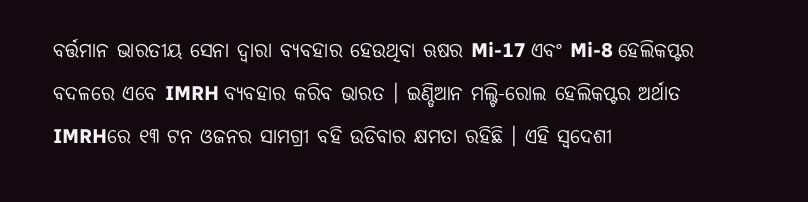ବର୍ତ୍ତମାନ ଭାରତୀୟ ସେନା ଦ୍ୱାରା ବ୍ୟବହାର ହେଉଥିବା ଋଷର Mi-17 ଏବଂ Mi-8 ହେଲିକପ୍ଟର ବଦଳରେ ଏବେ IMRH ବ୍ୟବହାର କରିବ ଭାରତ । ଇଣ୍ଡିଆନ ମଲ୍ଟି-ରୋଲ ହେଲିକପ୍ଟର ଅର୍ଥାତ IMRHରେ ୧୩ ଟନ ଓଜନର ସାମଗ୍ରୀ ବହି ଉଡିବାର କ୍ଷମତା ରହିଛି । ଏହି ସ୍ୱଦେଶୀ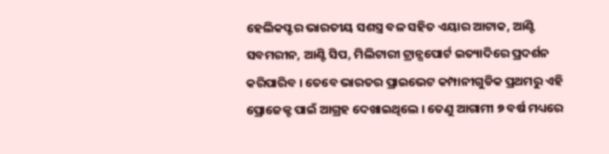ହେଲିକପ୍ଟର ଭାରତୀୟ ସଶସ୍ତ୍ର ବଳ ସହିତ ଏୟାର ଆଟାକ, ଆଣ୍ଟି ସବମରୀନ, ଆଣ୍ଟି ସିପ, ମିଲିଟାରୀ ଟ୍ରାନ୍ସପୋର୍ଟ ଇତ୍ୟାଦିରେ ପ୍ରଦର୍ଶନ କରିପାରିବ । ତେବେ ଭାରତର ପ୍ରାଇଭେଟ କମ୍ପାନୀଗୁଡିକ ପ୍ରଥମରୁ ଏହି ପ୍ରୋଜେକ୍ଟ ପାଇଁ ଆଗ୍ରହ ଦେଖାଇଥିଲେ । ତେଣୁ ଆଗାମୀ ୭ ବର୍ଷ ମଧ୍ୟରେ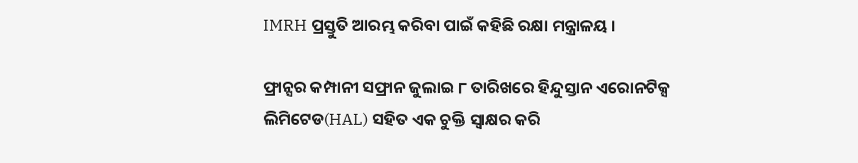IMRH ପ୍ରସ୍ତୁତି ଆରମ୍ଭ କରିବା ପାଇଁ କହିଛି ରକ୍ଷା ମନ୍ତ୍ରାଳୟ ।

ଫ୍ରାନ୍ସର କମ୍ପାନୀ ସଫ୍ରାନ ଜୁଲାଇ ୮ ତାରିଖରେ ହିନ୍ଦୁସ୍ତାନ ଏରୋନଟିକ୍ସ ଲିମିଟେଡ(HAL) ସହିତ ଏକ ଚୁକ୍ତି ସ୍ୱାକ୍ଷର କରି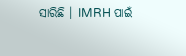ସାରିଛି । IMRH ପାଇଁ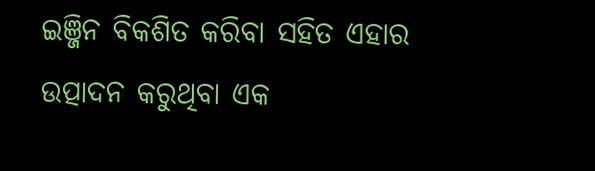ଇଞ୍ଜିନ ବିକଶିତ କରିବା ସହିତ ଏହାର ଉତ୍ପାଦନ କରୁଥିବା ଏକ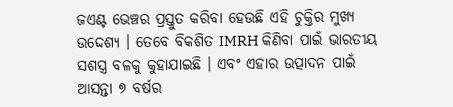ଜଏଣ୍ଟ ଭେଞ୍ଚର ପ୍ରସ୍ତୁତ କରିବା ହେଉଛି ଏହି ଚୁକ୍ତିର ମୁଖ୍ୟ ଉଦ୍ଦେଶ୍ୟ । ତେବେ ବିକଶିତ IMRH କିଣିବା ପାଇଁ ଭାରତୀୟ ସଶସ୍ତ୍ର ବଳକୁ କୁହାଯାଇଛି । ଏବଂ ଏହାର ଉତ୍ପାଦନ ପାଇଁ ଆସନ୍ତା ୭ ବର୍ଷର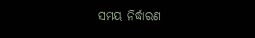ସମୟ ନିର୍ଦ୍ଧାରଣ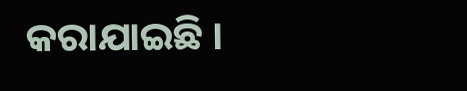କରାଯାଇଛି ।